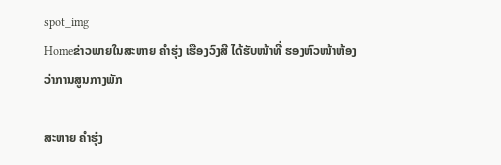spot_img
Homeຂ່າວພາຍໃນສະຫາຍ ຄຳຮຸ່ງ ເຮືອງວົງສີ ໄດ້ຮັບໜ້າທີ່ ຮອງຫົວໜ້າຫ້ອງວ່າການສູນກາງພັກ

ສະຫາຍ ຄຳຮຸ່ງ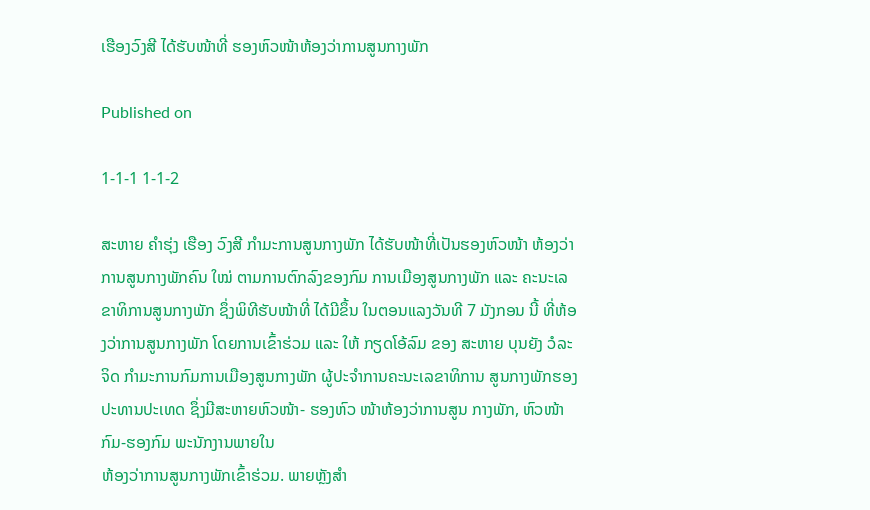ເຮືອງວົງສີ ໄດ້ຮັບໜ້າທີ່ ຮອງຫົວໜ້າຫ້ອງວ່າການສູນກາງພັກ

Published on

1-1-1 1-1-2

ສະຫາຍ ຄຳຮຸ່ງ ເຮືອງ ວົງສີ ກຳມະການສູນກາງພັກ ໄດ້ຮັບໜ້າທີ່ເປັນຮອງຫົວໜ້າ ຫ້ອງວ່າການສູນກາງພັກຄົນ ໃໝ່ ຕາມການຕົກລົງຂອງກົມ ການເມືອງສູນກາງພັກ ແລະ ຄະນະເລຂາທິການສູນກາງພັກ ຊຶ່ງພິທີຮັບໜ້າທີ່ ໄດ້ມີຂຶ້ນ ໃນຕອນແລງວັນທີ 7 ມັງກອນ ນີ້ ທີ່ຫ້ອງວ່າການສູນກາງພັກ ໂດຍການເຂົ້າຮ່ວມ ແລະ ໃຫ້ ກຽດໂອ້ລົມ ຂອງ ສະຫາຍ ບຸນຍັງ ວໍລະຈິດ ກຳມະການກົມການເມືອງສູນກາງພັກ ຜູ້ປະຈຳການຄະນະເລຂາທິການ ສູນກາງພັກຮອງປະທານປະເທດ ຊຶ່ງມີສະຫາຍຫົວໜ້າ- ຮອງຫົວ ໜ້າຫ້ອງວ່າການສູນ ກາງພັກ, ຫົວໜ້າກົມ-ຮອງກົມ ພະນັກງານພາຍໃນ
ຫ້ອງວ່າການສູນກາງພັກເຂົ້າຮ່ວມ. ພາຍຫຼັງສຳ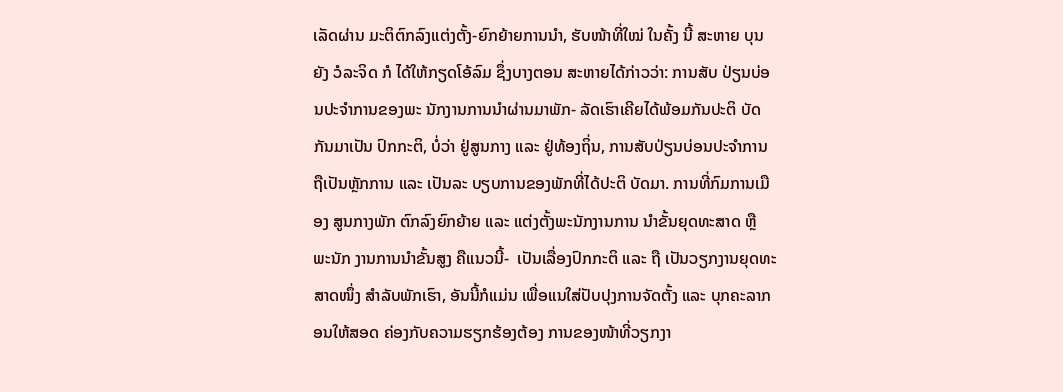ເລັດຜ່ານ ມະຕິຕົກລົງແຕ່ງຕັ້ງ-ຍົກຍ້າຍການນຳ, ຮັບໜ້າທີ່ໃໝ່ ໃນຄັ້ງ ນີ້ ສະຫາຍ ບຸນຍັງ ວໍລະຈິດ ກໍ ໄດ້ໃຫ້ກຽດໂອ້ລົມ ຊຶ່ງບາງຕອນ ສະຫາຍໄດ້ກ່າວວ່າ: ການສັບ ປ່ຽນບ່ອນປະຈຳການຂອງພະ ນັກງານການນຳຜ່ານມາພັກ- ລັດເຮົາເຄີຍໄດ້ພ້ອມກັນປະຕິ ບັດກັນມາເປັນ ປົກກະຕິ, ບໍ່ວ່າ ຢູ່ສູນກາງ ແລະ ຢູ່ທ້ອງຖິ່ນ, ການສັບປ່ຽນບ່ອນປະຈຳການ ຖືເປັນຫຼັກການ ແລະ ເປັນລະ ບຽບການຂອງພັກທີ່ໄດ້ປະຕິ ບັດມາ. ການທີ່ກົມການເມືອງ ສູນກາງພັກ ຕົກລົງຍົກຍ້າຍ ແລະ ແຕ່ງຕັ້ງພະນັກງານການ ນຳຂັ້ນຍຸດທະສາດ ຫຼື ພະນັກ ງານການນຳຂັ້ນສູງ ຄືແນວນີ້-  ເປັນເລື່ອງປົກກະຕິ ແລະ ຖື ເປັນວຽກງານຍຸດທະສາດໜຶ່ງ ສຳລັບພັກເຮົາ, ອັນນີ້ກໍແມ່ນ ເພື່ອແນໃສ່ປັບປຸງການຈັດຕັ້ງ ແລະ ບຸກຄະລາກອນໃຫ້ສອດ ຄ່ອງກັບຄວາມຮຽກຮ້ອງຕ້ອງ ການຂອງໜ້າທີ່ວຽກງາ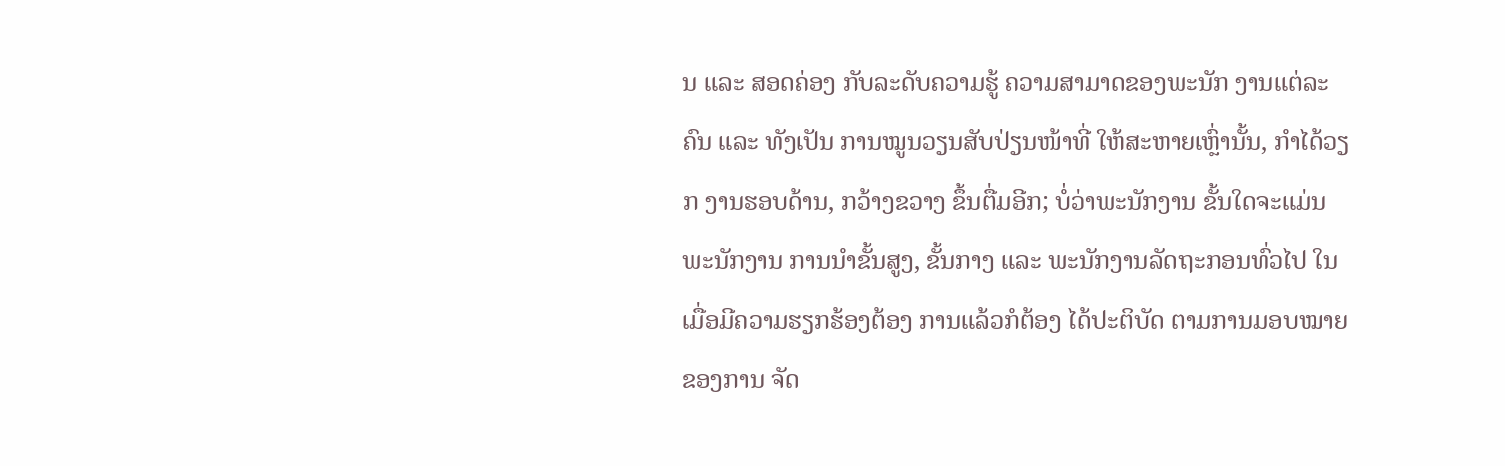ນ ແລະ ສອດຄ່ອງ ກັບລະດັບຄວາມຮູ້ ຄວາມສາມາດຂອງພະນັກ ງານແຕ່ລະຄົນ ແລະ ທັງເປັນ ການໝູນວຽນສັບປ່ຽນໜ້າທີ່ ໃຫ້ສະຫາຍເຫຼົ່ານັ້ນ, ກຳໄດ້ວຽກ ງານຮອບດ້ານ, ກວ້າງຂວາງ ຂຶ້ນຕື່ມອີກ; ບໍ່ວ່າພະນັກງານ ຂັ້ນໃດຈະແມ່ນພະນັກງານ ການນຳຂັ້ນສູງ, ຂັ້ນກາງ ແລະ ພະນັກງານລັດຖະກອນທົ່ວໄປ ໃນເມື່ອມີຄວາມຮຽກຮ້ອງຕ້ອງ ການແລ້ວກໍຕ້ອງ ໄດ້ປະຕິບັດ ຕາມການມອບໝາຍຂອງການ ຈັດ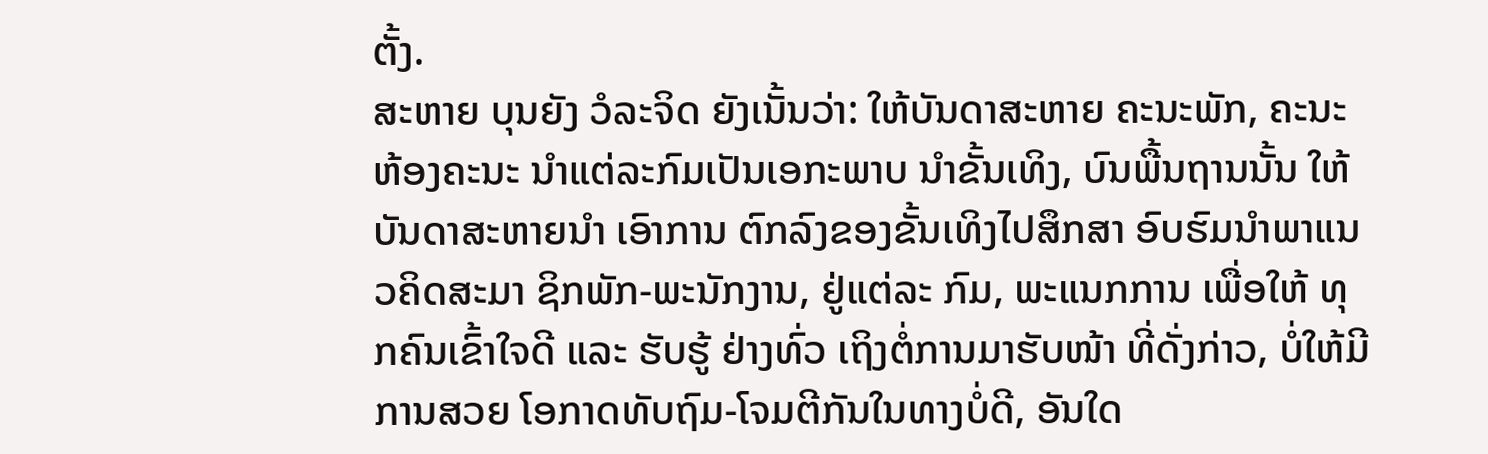ຕັ້ງ.
ສະຫາຍ ບຸນຍັງ ວໍລະຈິດ ຍັງເນັ້ນວ່າ: ໃຫ້ບັນດາສະຫາຍ ຄະນະພັກ, ຄະນະຫ້ອງຄະນະ ນຳແຕ່ລະກົມເປັນເອກະພາບ ນຳຂັ້ນເທິງ, ບົນພື້ນຖານນັ້ນ ໃຫ້ບັນດາສະຫາຍນຳ ເອົາການ ຕົກລົງຂອງຂັ້ນເທິງໄປສຶກສາ ອົບຮົມນຳພາແນວຄິດສະມາ ຊິກພັກ-ພະນັກງານ, ຢູ່ແຕ່ລະ ກົມ, ພະແນກການ ເພື່ອໃຫ້ ທຸກຄົນເຂົ້າໃຈດີ ແລະ ຮັບຮູ້ ຢ່າງທົ່ວ ເຖິງຕໍ່ການມາຮັບໜ້າ ທີ່ດັ່ງກ່າວ, ບໍ່ໃຫ້ມີການສວຍ ໂອກາດທັບຖົມ-ໂຈມຕີກັນໃນທາງບໍ່ດີ, ອັນໃດ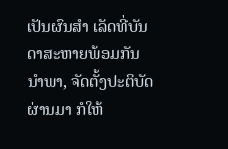ເປັນຜົນສຳ ເລັດທີ່ບັນດາສະຫາຍພ້ອມກັນນຳພາ, ຈັດຕັ້ງປະຕິບັດ ຜ່ານມາ ກໍໃຫ້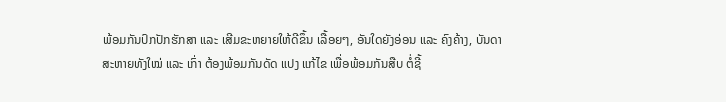ພ້ອມກັນປົກປັກຮັກສາ ແລະ ເສີມຂະຫຍາຍໃຫ້ດີຂຶ້ນ ເລື້ອຍໆ, ອັນໃດຍັງອ່ອນ ແລະ ຄົງຄ້າງ, ບັນດາສະຫາຍທັງໃໝ່ ແລະ ເກົ່າ ຕ້ອງພ້ອມກັນດັດ ແປງ ແກ້ໄຂ ເພື່ອພ້ອມກັນສືບ ຕໍ່ຊີ້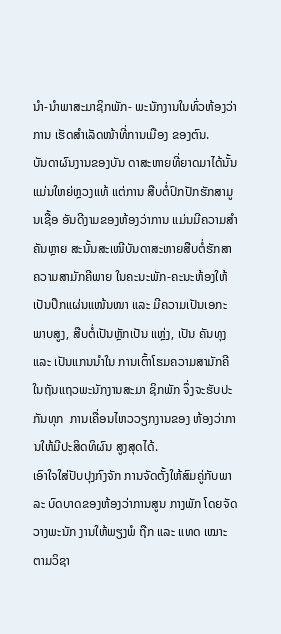ນຳ-ນຳພາສະມາຊິກພັກ- ພະນັກງານໃນທົ່ວຫ້ອງວ່າການ ເຮັດສຳເລັດໜ້າທີ່ການເມືອງ ຂອງຕົນ.
ບັນດາຜົນງານຂອງບັນ ດາສະຫາຍທີ່ຍາດມາໄດ້ນັ້ນ ແມ່ນໃຫຍ່ຫຼວງແທ້ ແຕ່ການ ສືບຕໍ່ປົກປັກຮັກສາມູນເຊື້ອ ອັນດີງາມຂອງຫ້ອງວ່າການ ແມ່ນມີຄວາມສຳຄັນຫຼາຍ ສະນັ້ນສະເໜີບັນດາສະຫາຍສືບຕໍ່ຮັກສາຄວາມສາມັກຄີພາຍ ໃນຄະນະພັກ-ຄະນະຫ້ອງໃຫ້ ເປັນປຶກແຜ່ນແໜ້ນໜາ ແລະ ມີຄວາມເປັນເອກະພາບສູງ, ສືບຕໍ່ເປັນຫຼັກເປັນ ແຫຼ່ງ, ເປັນ ຄັນທຸງ ແລະ ເປັນແກນນຳໃນ ການເຕົ້າໂຮມຄວາມສາມັກຄີ ໃນຖັນແຖວພະນັກງານສະມາ ຊິກພັກ ຈຶ່ງຈະຮັບປະກັນທຸກ  ການເຄື່ອນໄຫວວຽກງານຂອງ ຫ້ອງວ່າການໃຫ້ມີປະສິດທິຜົນ ສູງສຸດໄດ້.
ເອົາໃຈໃສ່ປັບປຸງກົງຈັກ ການຈັດຕັ້ງໃຫ້ສົມຄູ່ກັບພາລະ ບົດບາດຂອງຫ້ອງວ່າການສູນ ກາງພັກ ໂດຍຈັດວາງພະນັກ ງານໃຫ້ພຽງພໍ ຖືກ ແລະ ແທດ ເໝາະຕາມວິຊາ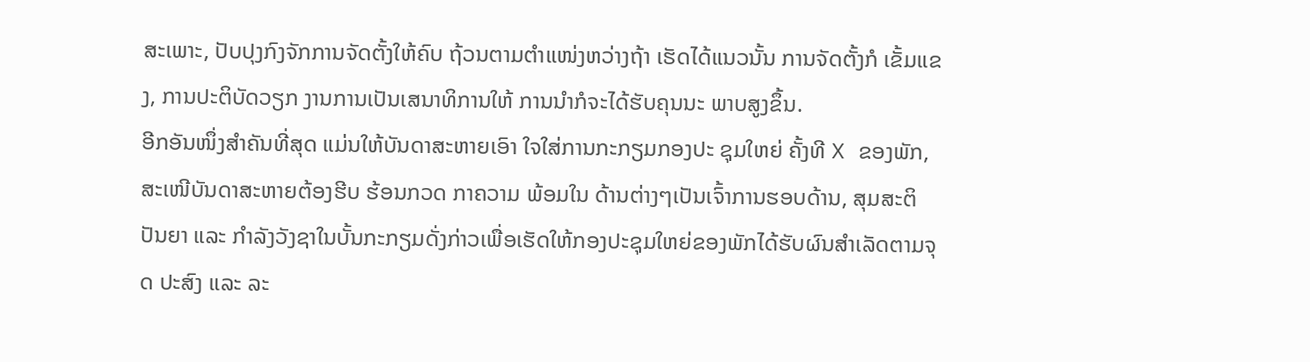ສະເພາະ, ປັບປຸງກົງຈັກການຈັດຕັ້ງໃຫ້ຄົບ ຖ້ວນຕາມຕຳແໜ່ງຫວ່າງຖ້າ ເຮັດໄດ້ແນວນັ້ນ ການຈັດຕັ້ງກໍ ເຂັ້ມແຂງ, ການປະຕິບັດວຽກ ງານການເປັນເສນາທິການໃຫ້ ການນຳກໍຈະໄດ້ຮັບຄຸນນະ ພາບສູງຂຶ້ນ.
ອີກອັນໜຶ່ງສຳຄັນທີ່ສຸດ ແມ່ນໃຫ້ບັນດາສະຫາຍເອົາ ໃຈໃສ່ການກະກຽມກອງປະ ຊຸມໃຫຍ່ ຄັ້ງທີ X ຂອງພັກ, ສະເໜີບັນດາສະຫາຍຕ້ອງຮີບ ຮ້ອນກວດ ກາຄວາມ ພ້ອມໃນ ດ້ານຕ່າງໆເປັນເຈົ້າການຮອບດ້ານ, ສຸມສະຕິປັນຍາ ແລະ ກຳລັງວັງຊາໃນບັ້ນກະກຽມດັ່ງກ່າວເພື່ອເຮັດໃຫ້ກອງປະຊຸມໃຫຍ່ຂອງພັກໄດ້ຮັບຜົນສຳເລັດຕາມຈຸດ ປະສົງ ແລະ ລະ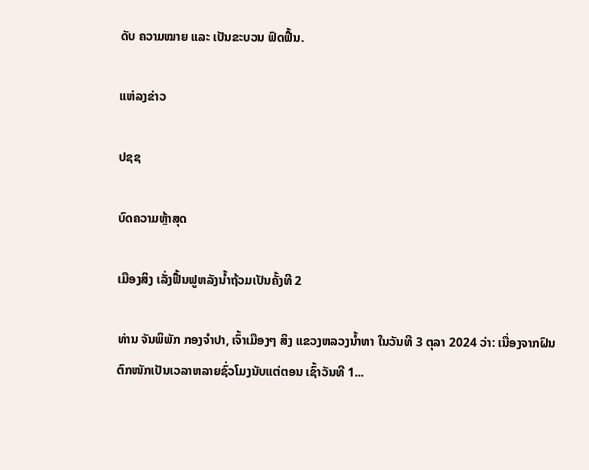ດັບ ຄວາມໝາຍ ແລະ ເປັນຂະບວນ ຟົດຟື້ນ.

ແຫ່ລງຂ່າວ

ປຊຊ

ບົດຄວາມຫຼ້າສຸດ

ເມືອງສິງ ເລັ່ງຟື້ນຟູຫລັງນໍ້າຖ້ວມເປັນຄັ້ງທີ 2

ທ່ານ ຈັນພິພັກ ກອງຈໍາປາ, ເຈົ້າເມືອງໆ ສິງ ແຂວງຫລວງນໍ້າທາ ໃນວັນທີ 3 ຕຸລາ 2024 ວ່າ: ເນື່ອງຈາກຝົນຕົກໜັກເປັນເວລາຫລາຍຊົ່ວໂມງນັບແຕ່ຕອນ ເຊົ້າວັນທີ 1...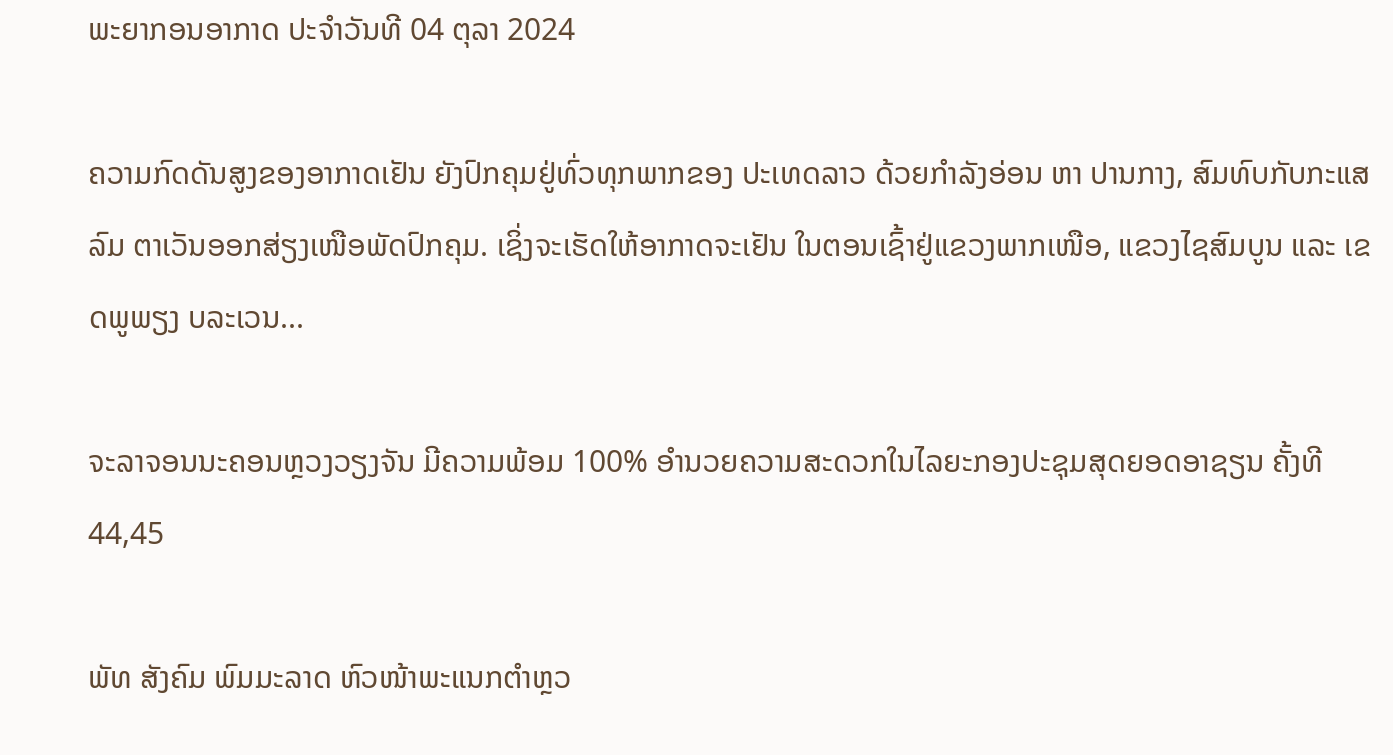ພະຍາກອນອາກາດ ປະຈໍາວັນທີ 04 ຕຸລາ 2024

ຄວາມກົດດັນສູງຂອງອາກາດເຢັນ ຍັງປົກຄຸມຢູ່ທົ່ວທຸກພາກຂອງ ປະເທດລາວ ດ້ວຍກໍາລັງອ່ອນ ຫາ ປານກາງ, ສົມທົບກັບກະແສລົມ ຕາເວັນອອກສ່ຽງເໜືອພັດປົກຄຸມ. ເຊິ່ງຈະເຮັດໃຫ້ອາກາດຈະເຢັນ ໃນຕອນເຊົ້າຢູ່ແຂວງພາກເໜືອ, ແຂວງໄຊສົມບູນ ແລະ ເຂດພູພຽງ ບລະເວນ...

ຈະລາຈອນນະຄອນຫຼວງວຽງຈັນ ມີຄວາມພ້ອມ 100% ອຳນວຍຄວາມສະດວກໃນໄລຍະກອງປະຊຸມສຸດຍອດອາຊຽນ ຄັ້ງທີ 44,45

ພັທ ສັງຄົມ ພົມມະລາດ ຫົວໜ້າພະແນກຕໍາຫຼວ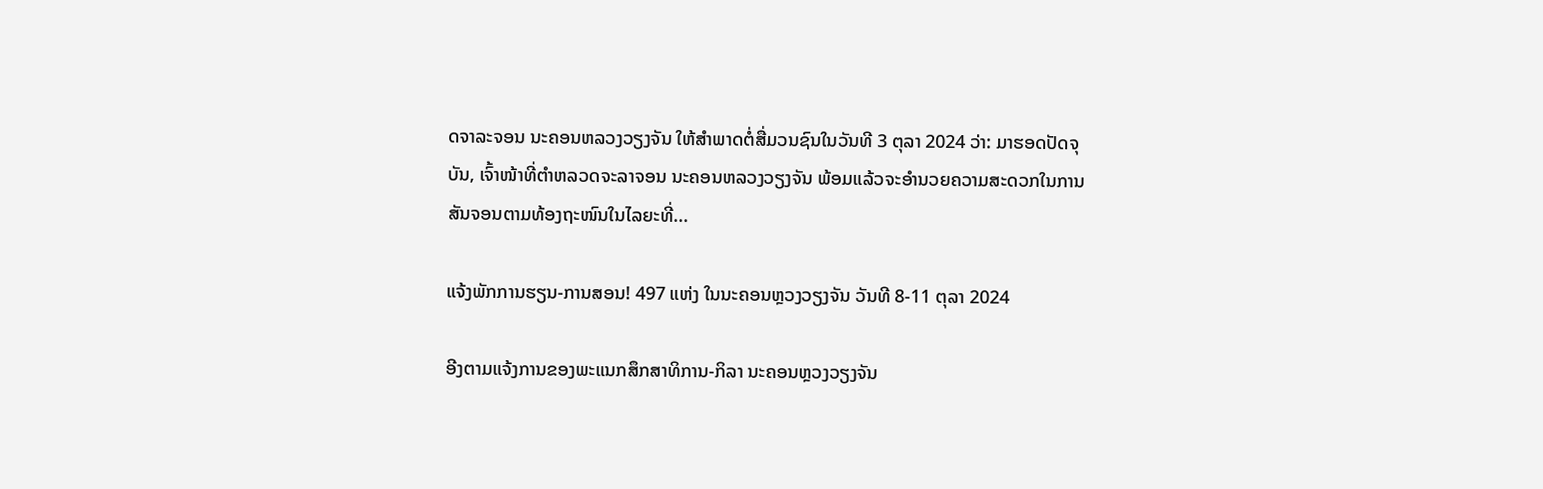ດຈາລະຈອນ ນະຄອນຫລວງວຽງຈັນ ໃຫ້ສໍາພາດຕໍ່ສື່ມວນຊົນໃນວັນທີ 3 ຕຸລາ 2024 ວ່າ: ມາຮອດປັດຈຸບັນ, ເຈົ້າໜ້າທີ່ຕໍາຫລວດຈະລາຈອນ ນະຄອນຫລວງວຽງຈັນ ພ້ອມແລ້ວຈະອໍານວຍຄວາມສະດວກໃນການສັນຈອນຕາມທ້ອງຖະໜົນໃນໄລຍະທີ່...

ແຈ້ງພັກການຮຽນ-ການສອນ! 497 ແຫ່ງ ໃນນະຄອນຫຼວງວຽງຈັນ ວັນທີ 8-11 ຕຸລາ 2024

ອີງຕາມແຈ້ງການຂອງພະແນກສຶກສາທິການ-ກິລາ ນະຄອນຫຼວງວຽງຈັນ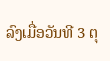ລົງເມື່ອວັນທີ 3 ຕຸ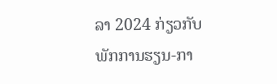ລາ 2024 ກ່ຽວກັບພັກການຮຽນ-ກາ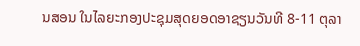ນສອນ ໃນໄລຍະກອງປະຊຸມສຸດຍອດອາຊຽນວັນທີ 8-11 ຕຸລາ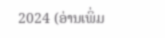2024 (ອ່ານເພິ່ມ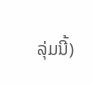ລຸ່ມນີ້)